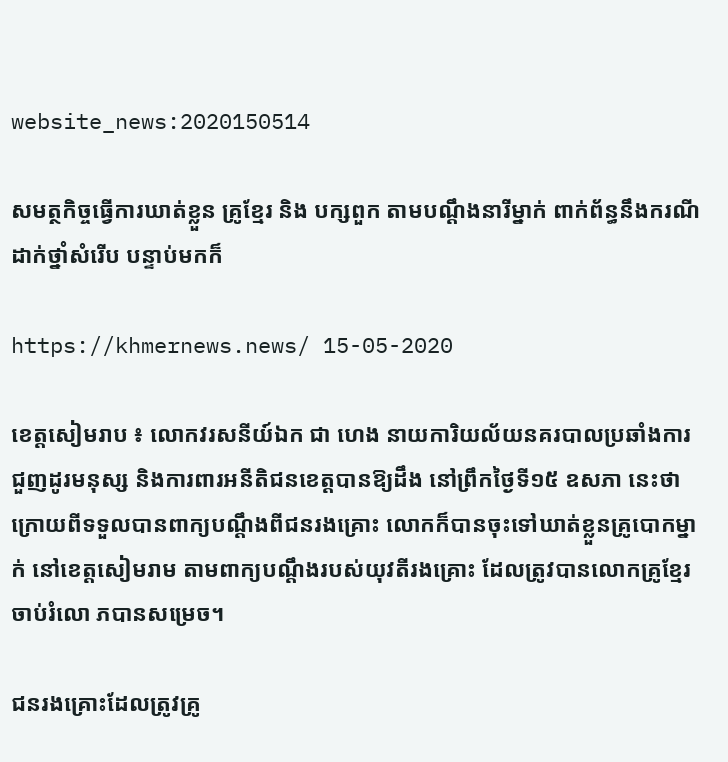website_news:2020150514

សមត្ថកិច្ចធ្វើការឃាត់ខ្លួន គ្រូខ្មែរ និង បក្សពួក តាមបណ្តឹងនារីម្នាក់ ពាក់ព័ន្ធនឹងករណី ដាក់ថ្នាំសំរើប បន្ទាប់មកក៏

https://khmernews.news/ 15-05-2020

ខេត្តសៀមរាប ៖ លោកវរសនីយ៍ឯក ជា ហេង នាយការិយល័យនគរបាលប្រឆាំងការជួញដូរមនុស្ស និងការពារអនីតិជនខេត្តបានឱ្យដឹង នៅព្រឹកថ្ងៃទី១៥ ឧសភា នេះថា ក្រោយពីទទួលបានពាក្យបណ្តឹងពីជនរងគ្រោះ លោកក៏បានចុះទៅឃាត់ខ្លួនគ្រូបោកម្នាក់ នៅខេត្តសៀមរាម តាមពាក្យបណ្តឹងរបស់យុវតីរងគ្រោះ ដែលត្រូវបានលោកគ្រូខ្មែរចាប់រំលោ ភបានសម្រេច។

ជនរងគ្រោះដែលត្រូវគ្រូ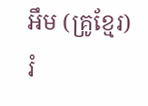អឹម (គ្រូខ្មែរ) រំ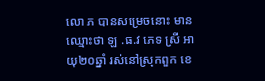លោ ភ បានសម្រេចនោះ មានឈ្មោះថា ឡ .ធ.វ ភេទ ស្រី អាយុ២០ឆ្នាំ រស់នៅស្រុកពួក ខេ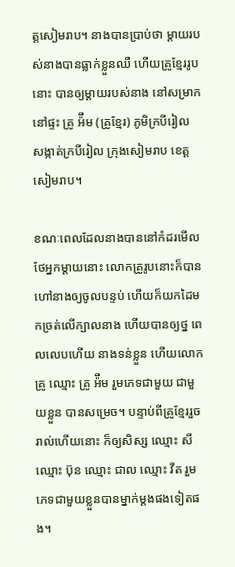ត្តសៀមរាប។ នាងបានប្រាប់ថា ម្តាយរបស់នាងបានធ្លាក់ខ្លួនឈឺ ហើយគ្រូខ្មែររូបនោះ បានឲ្យម្តាយរបស់នាង នៅសម្រាកនៅផ្ទះ គ្រូ អ៉ឹម (គ្រូខ្មែរ) ភូមិក្របីរៀល សង្កាត់ក្របីរៀល ក្រុងសៀមរាប ខេត្តសៀមរាប។

ខណៈពេលដែលនាងបាននៅកំដរមើលថែអ្នកម្តាយនោះ លោកគ្រូរូបនោះក៏បានហៅនាងឲ្យចូលបន្ទប់ ហើយក៏យកដៃមកច្រត់លើក្បាលនាង ហើយបានឲ្យថ្ន ពេលលេបហើយ នាងទន់ខ្លួន ហើយលោកគ្រូ ឈ្មោះ គ្រូ អ៉ឹម រួមភេទជាមួយ ជាមួយខ្លួន បានសម្រេច។ បន្ទាប់ពីគ្រូខ្មែររួចរាល់ហើយនោះ ក៏ឲ្យសិស្ស ឈ្មោះ សី ឈ្មោះ ប៊ុន ឈ្មោះ ជាល ឈ្មោះ វីត រួមភេទជាមួយខ្លួនបានម្នាក់ម្តងផងទៀតផង។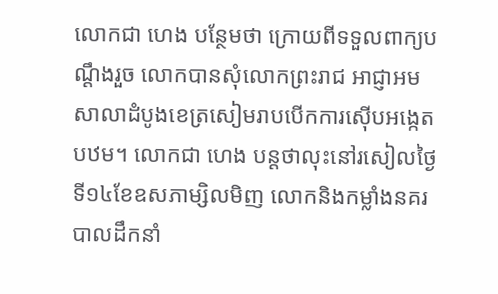លោកជា ហេង បន្ថែមថា ក្រោយពីទទួលពាក្យបណ្តឹងរួច លោកបានសុំលោកព្រះរាជ អាជ្ញាអមសាលាដំបូងខេត្រសៀមរាបបើកការស៊ើបអង្កេតបឋម។ លោកជា ហេង បន្តថាលុះនៅរសៀលថ្ងៃទី១៤ខែឧសភាម្សិលមិញ លោកនិងកម្លាំងនគរបាលដឹកនាំ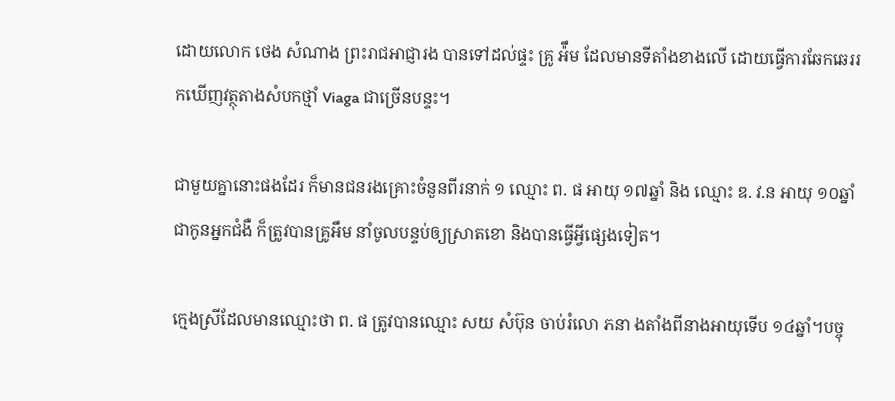ដោយលោក ថេង សំណាង ព្រះរាជអាជ្ញារង បានទៅដល់ផ្ទះ គ្រូ អ៉ឹម ដែលមានទីតាំងខាងលើ ដោយធ្វើការឆែកឆេររកឃើញវត្ថុតាងសំបកថ្មាំ Viaga ជាច្រើនបន្ទះ។

ជាមួយគ្នានោះផងដែរ ក៏មានជនរងគ្រោះចំនួនពីរនាក់ ១ ឈ្មោះ ព. ផ អាយុ ១៧ឆ្នាំ និង ឈ្មោះ ឌ. វ.ន អាយុ ១០ឆ្នាំ ជាកូនអ្នកជំងឺ ក៏ត្រូវបានគ្រូអឹម នាំចូលបន្ទប់ឲ្យស្រាតខោ និងបានធ្វើអ្វីផ្សេងទៀត។

ក្មេងស្រីដែលមានឈ្មោះថា ព. ផ ត្រូវបានឈ្មោះ សយ សំប៊ុន ចាប់រំលោ ភនា ងតាំងពីនាងអាយុទើប ១៤ឆ្នាំ។បច្ចុ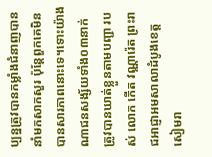ប្បន្នត្រូវបានកម្លាំងជំនាញបាននាំមកសាកសួរ ប៉ុន្តែពួកគេមិនបានសារភាពនោះទេ។ទោះយ៉ាងណាជនសង្ស័យទាំង០៣នាក់ ត្រូវបានឃាត់ខ្លួនតាមបញ្ជា របស់ លោក កើត វណ្ណារ៉េត ព្រះរាជអាជ្ញាអមសាលាដំបូងខេត្តសៀមរា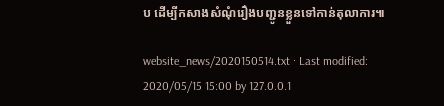ប ដើម្បីកសាងសំណុំរឿងបញ្ជូនខ្លួនទៅកាន់តុលាការ៕

website_news/2020150514.txt · Last modified: 2020/05/15 15:00 by 127.0.0.1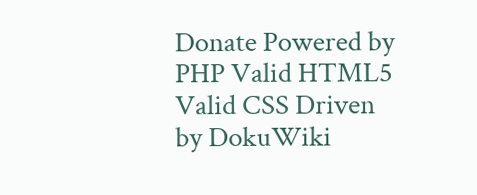Donate Powered by PHP Valid HTML5 Valid CSS Driven by DokuWiki